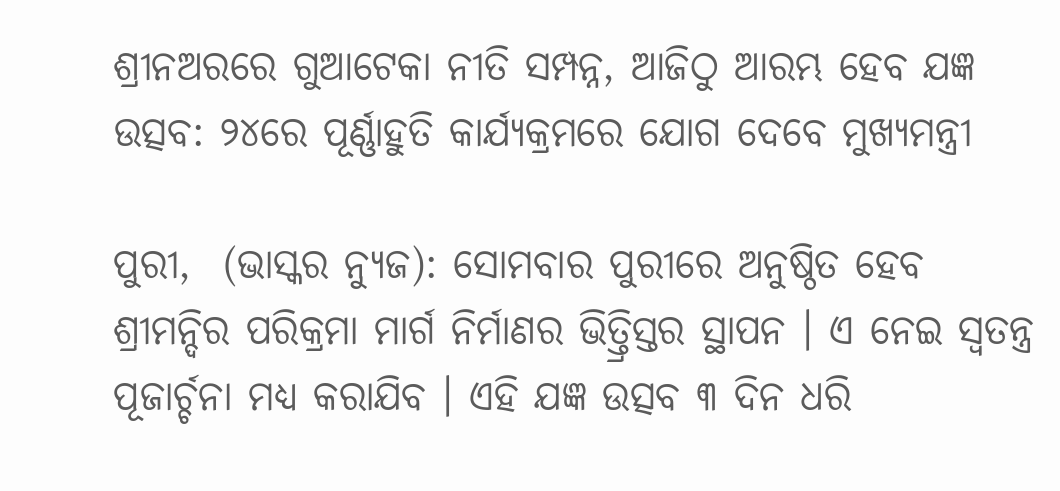ଶ୍ରୀନଅରରେ ଗୁଆଟେକା ନୀତି ସମ୍ପନ୍ନ, ଆଜିଠୁ ଆରମ୍ଭ ହେବ ଯଜ୍ଞ ଉତ୍ସବ: ୨୪ରେ ପୂର୍ଣ୍ଣାହୁତି କାର୍ଯ୍ୟକ୍ରମରେ ଯୋଗ ଦେବେ ମୁଖ୍ୟମନ୍ତ୍ରୀ

ପୁରୀ,  (ଭାସ୍କର ନ୍ୟୁଜ): ସୋମବାର ପୁରୀରେ ଅନୁଷ୍ଠିତ ହେବ ଶ୍ରୀମନ୍ଦିର ପରିକ୍ରମା ମାର୍ଗ ନିର୍ମାଣର ଭିତ୍ତ୍ରିସ୍ତର ସ୍ଥାପନ । ଏ ନେଇ ସ୍ୱତନ୍ତ୍ର ପୂଜାର୍ଚ୍ଚନା ମଧ୍ୟ କରାଯିବ । ଏହି ଯଜ୍ଞ ଉତ୍ସବ ୩ ଦିନ ଧରି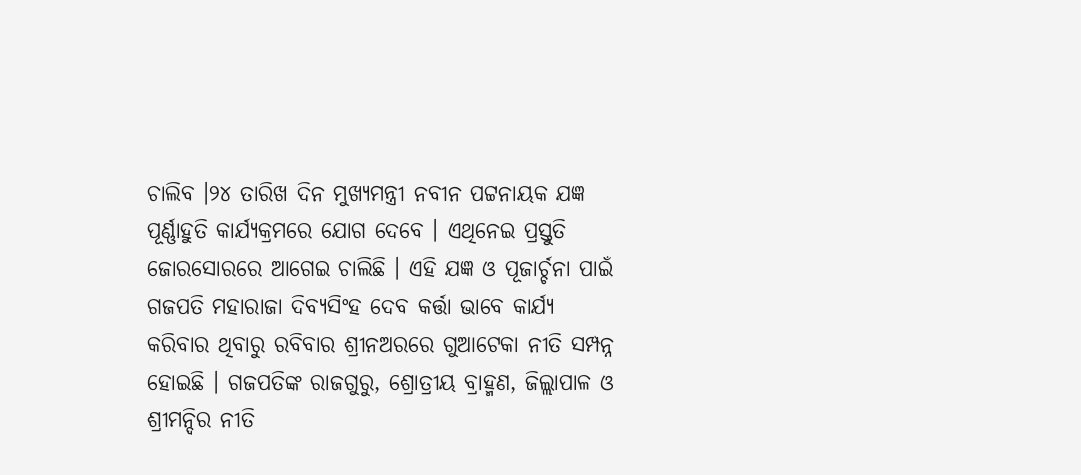ଚାଲିବ ।୨୪ ତାରିଖ ଦିନ ମୁଖ୍ୟମନ୍ତ୍ରୀ ନବୀନ ପଟ୍ଟନାୟକ ଯଜ୍ଞ ପୂର୍ଣ୍ଣାହୁତି କାର୍ଯ୍ୟକ୍ରମରେ ଯୋଗ ଦେବେ । ଏଥିନେଇ ପ୍ରସ୍ତୁତି ଜୋରସୋରରେ ଆଗେଇ ଚାଲିଛି । ଏହି ଯଜ୍ଞ ଓ ପୂଜାର୍ଚ୍ଚନା ପାଇଁ ଗଜପତି ମହାରାଜା ଦିବ୍ୟସିଂହ ଦେବ କର୍ତ୍ତା ଭାବେ କାର୍ଯ୍ୟ କରିବାର ଥିବାରୁ ରବିବାର ଶ୍ରୀନଅରରେ ଗୁଆଟେକା ନୀତି ସମ୍ପନ୍ନ ହୋଇଛି । ଗଜପତିଙ୍କ ରାଜଗୁରୁ, ଶ୍ରୋତ୍ରୀୟ ବ୍ରାହ୍ମଣ, ଜିଲ୍ଲାପାଳ ଓ ଶ୍ରୀମନ୍ଦିର ନୀତି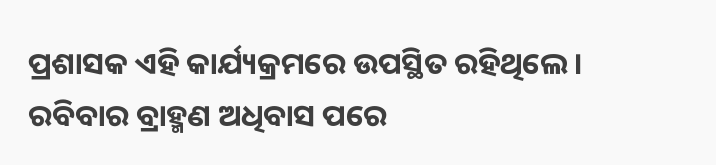ପ୍ରଶାସକ ଏହି କାର୍ଯ୍ୟକ୍ରମରେ ଉପସ୍ଥିତ ରହିଥିଲେ । ରବିବାର ବ୍ରାହ୍ମଣ ଅଧିବାସ ପରେ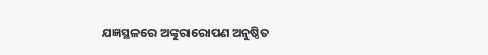ଯଜ୍ଞସ୍ଥଳରେ ଅଙ୍କୁରାରୋପଣ ଅନୁଷ୍ଠିତ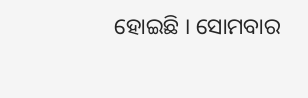ହୋଇଛି । ସୋମବାର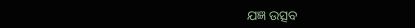ଯଜ୍ଞ ଉତ୍ସବ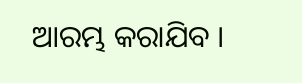ଆରମ୍ଭ କରାଯିବ ।